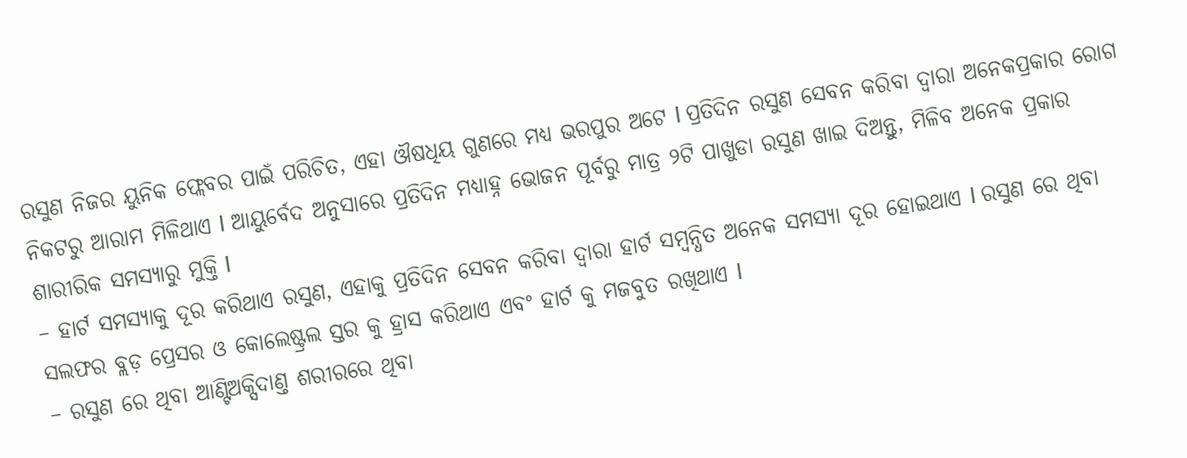ରସୁଣ ନିଜର ୟୁନିକ ଫ୍ଲେବର ପାଇଁ ପରିଚିତ, ଏହା ଔଷଧିୟ ଗୁଣରେ ମଧ୍ୟ ଭରପୁର ଅଟେ l ପ୍ରତିଦିନ ରସୁଣ ସେବନ କରିବା ଦ୍ୱାରା ଅନେକପ୍ରକାର ରୋଗ ନିକଟରୁ ଆରାମ ମିଳିଥାଏ l ଆୟୁର୍ବେଦ ଅନୁସାରେ ପ୍ରତିଦିନ ମଧ୍ୟାହ୍ନ ଭୋଜନ ପୂର୍ବରୁ ମାତ୍ର ୨ଟି ପାଖୁଡା ରସୁଣ ଖାଇ ଦିଅନ୍ତୁ, ମିଳିବ ଅନେକ ପ୍ରକାର ଶାରୀରିକ ସମସ୍ୟାରୁ ମୁକ୍ତି l
– ହାର୍ଟ ସମସ୍ୟାକୁ ଦୂର କରିଥାଏ ରସୁଣ, ଏହାକୁ ପ୍ରତିଦିନ ସେବନ କରିବା ଦ୍ୱାରା ହାର୍ଟ ସମ୍ବନ୍ଧିତ ଅନେକ ସମସ୍ୟା ଦୂର ହୋଇଥାଏ l ରସୁଣ ରେ ଥିବା ସଲଫର ବ୍ଲଡ଼ ପ୍ରେସର ଓ କୋଲେଷ୍ଟ୍ରଲ ସ୍ତର କୁ ହ୍ରାସ କରିଥାଏ ଏବଂ ହାର୍ଟ କୁ ମଜବୁତ ରଖିଥାଏ l
– ରସୁଣ ରେ ଥିବା ଆଣ୍ଟିଅକ୍ସିଦାଣ୍ତ ଶରୀରରେ ଥିବା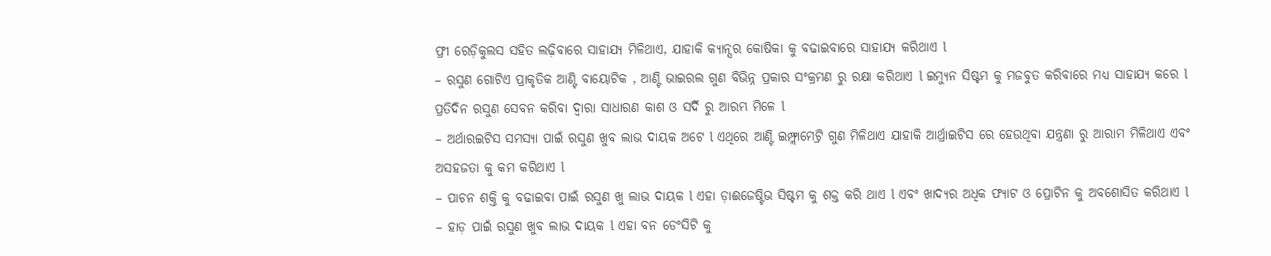ଫ୍ରୀ ରେଡ଼ିକୁଲସ ସହିତ ଲଢ଼ିବାରେ ସାହାଯ୍ୟ ମିଳିଥାଏ, ଯାହାକି କ୍ୟାନ୍ସର କୋଷିକା କୁ ବଢାଇବାରେ ସାହାଯ୍ୟ କରିଥାଏ l
– ରସୁଣ ଗୋଟିଏ ପ୍ରାକୃତିକ ଆଣ୍ଟି ବାୟୋଟିକ , ଆଣ୍ଟି ଭାଇରଲ ଗୁଣ ବିଭିନ୍ନ ପ୍ରକାର ସଂକ୍ରମଣ ରୁ ରକ୍ଷା କରିଥାଏ l ଇମ୍ୟୁନ ସିଷ୍ଟମ କୁ ମଜବୁତ କରିବାରେ ମଧ୍ୟ ସାହାଯ୍ୟ କରେ l ପ୍ରତିଦିନ ରସୁଣ ସେବନ କରିବା ଦ୍ୱାରା ସାଧାରଣ କାଶ ଓ ସର୍ଦି ରୁ ଆରମ୍ଭ ମିଳେ l
– ଅର୍ଥାରଇଟିସ ସମସ୍ୟା ପାଇଁ ରସୁଣ ଖୁବ ଲାଭ ଦାୟକ ଅଟେ l ଏଥିରେ ଆଣ୍ଟି ଇମ୍ଫ୍ଲାମେଟ୍ରି ଗୁଣ ମିଳିଥାଏ ଯାହାକି ଆର୍ଥ୍ରାଇଟିସ ରେ ହେଉଥିବା ଯନ୍ତ୍ରଣା ରୁ ଆରାମ ମିଳିଥାଏ ଏବଂ ଅସହଜତା କୁ କମ କରିଥାଏ l
– ପାଚନ ଶକ୍ତି କୁ ବଢାଇବା ପାଇଁ ରସୁଣ ଖୁ ଲାଭ ଦାୟକ l ଏହା ଡ଼ାଈଜେଷ୍ଟିଭ ସିଷ୍ଟମ କୁ ଶକ୍ତ କରି ଥାଏ l ଏବଂ ଖାଦ୍ୟର ଅଧିକ ଫ୍ୟାଟ ଓ ପ୍ରୋଟିନ କୁ ଅବଶୋସିତ କରିଥାଏ l
– ହାଡ଼ ପାଇଁ ରସୁଣ ଖୁବ ଲାଭ ଦାୟକ l ଏହା ବନ ଡେଂସିଟି କୁ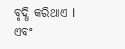ବୃଦ୍ଧି କରିଥାଏ l ଏବଂ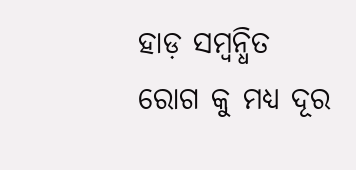ହାଡ଼ ସମ୍ବନ୍ଧିତ ରୋଗ କୁ ମଧ୍ୟ ଦୂର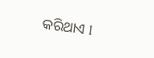କରିଥାଏ l